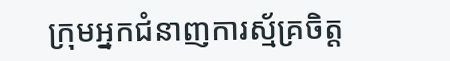ក្រុមអ្នកជំនាញការស្ម័គ្រចិត្ត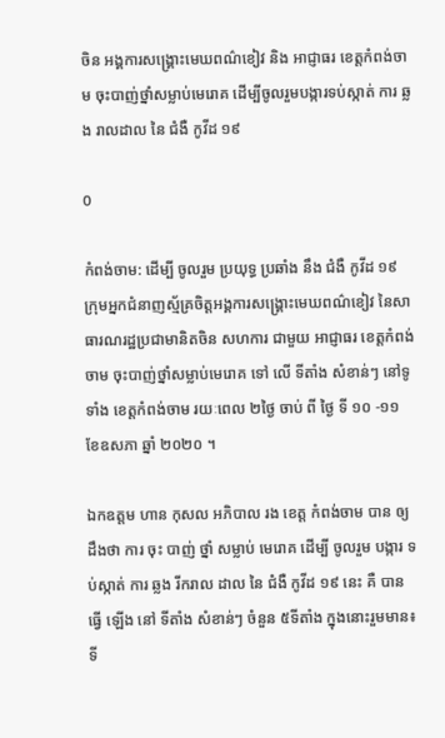ចិន អង្គការសង្គ្រោះមេឃពណ៌ខៀវ និង អាជ្ញាធរ ខេត្តកំពង់ចាម ចុះបាញ់ថ្នាំសម្លាប់មេរោគ ដើម្បីចូលរួមបង្ការទប់ស្កាត់ ការ ឆ្លង រាលដាល នៃ ជំងឺ កូវីដ ១៩

0

កំពង់ចាម: ដេីម្បី ចូលរួម ប្រយុទ្ធ ប្រឆាំង នឹង ជំងឺ កូវីដ ១៩ ក្រុមអ្នកជំនាញស្ម័គ្រចិត្តអង្គការសង្គ្រោះមេឃពណ៌ខៀវ នៃសាធារណរដ្ឋប្រជាមានិតចិន សហការ ជាមួយ អាជ្ញាធរ ខេត្តកំពង់ចាម ចុះបាញ់ថ្នាំសម្លាប់មេរោគ ទៅ លើ ទីតាំង សំខាន់ៗ នៅទូទាំង ខេត្តកំពង់ចាម រយៈពេល ២ថ្ងៃ ចាប់ ពី ថ្ងៃ ទី ១០ -១១ ខែឧសភា ឆ្នាំ ២០២០ ។

ឯកឧត្តម ហាន កុសល អភិបាល រង ខេត្ត កំពង់ចាម បាន ឲ្យដឹងថា ការ ចុះ បាញ់ ថ្នាំ សម្លាប់ មេរោគ ដេីម្បី ចូលរួម បង្ការ ទប់ស្កាត់ ការ ឆ្លង រីករាល ដាល នៃ ជំងឺ កូវីដ ១៩ នេះ គឺ បាន ធ្វើ ឡើង នៅ ទីតាំង សំខាន់ៗ ចំនួន ៥ទីតាំង ក្នុងនោះរួមមាន៖ទី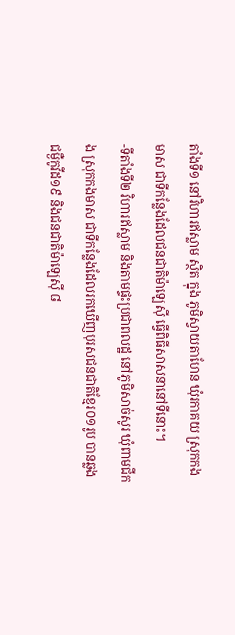តាំងទី១ នៅវិហារឥស្លាម ស្ថិត ក្នុង ភូមិស្វាយតាហែន ឃុំរកាគយ ស្រុកកងមាស ជាទីកន្លែងដែលជនជាតិម៉ាឡេស៊ី ធ្វើពិធីសាសនានៅទីនោះ។
-ទីតាំងទី២ វិហារឥស្លាម និងតាមផ្ទះប្រជាពលដ្ឋ នៅភូមិសាច់សូរ ឃុំពាមជីកង ស្រុកកងមាស ជាទីកន្លែងដែលរកឃើញបុរសជនជាតិខ្មែរ០១រូប បានឆ្លងជម្ងឺកូវីដ១៩ និងជនជាតិម៉ាឡេស៊ី ៨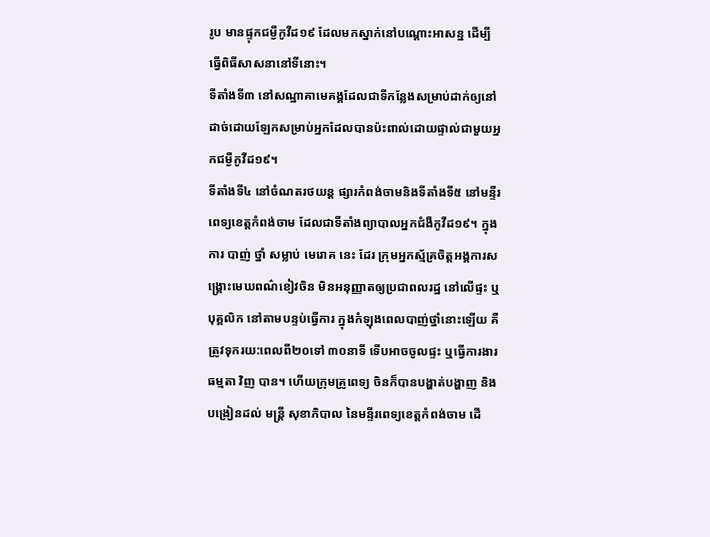រូប មានផ្ទុកជម្ងឺកូវីដ១៩ ដែលមកស្នាក់នៅបណ្តោះអាសន្ន ដើម្បីធ្វើពិធីសាសនានៅទីនោះ។
ទីតាំងទី៣ នៅសណ្ឋាគាមេគង្គដែលជាទីកន្លែងសម្រាប់ដាក់ឲ្យនៅដាច់ដោយឡែកសម្រាប់អ្នកដែលបានប៉ះពាល់ដោយផ្ទាល់ជាមួយអ្នកជម្ងឺកូវីដ១៩។
ទីតាំងទី៤ នៅចំណតរថយន្ត ផ្សារកំពង់ចាមនិងទីតាំងទី៥ នៅមន្ទីរពេទ្យខេត្តកំពង់ចាម ដែលជាទីតាំងព្យាបាលអ្នកជំងឺកូវីដ១៩។ ក្នុង ការ បាញ់ ថ្នាំ សម្លាប់ មេរោគ នេះ ដែរ ក្រុមអ្នកស្ម័គ្រចិត្តអង្គការសង្គ្រោះមេឃពណ៌ខៀវចិន មិនអនុញ្ញាតឲ្យប្រជាពលរដ្ឋ នៅលើផ្ទះ ឬបុគ្គលិក នៅតាមបន្ទប់ធ្វើការ ក្នុងកំឡុងពេលបាញ់ថ្នាំនោះឡើយ គឺត្រូវទុករយ:ពេលពី២០ទៅ ៣០នាទី ទើបអាចចូលផ្ទះ ឬធ្វើការងារ ធម្មតា វិញ បាន។ ហើយក្រុមគ្រូពេទ្យ ចិនក៏បានបង្ហាត់បង្ហាញ និងបង្រៀនដល់ មន្ត្រី សុខាភិបាល នៃមន្ទីរពេទ្យខេត្តកំពង់ចាម ដើ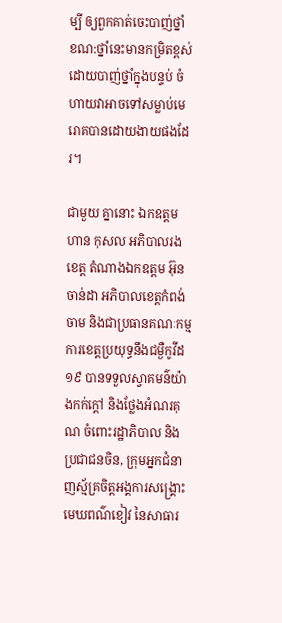ម្បី ឲ្យពួកគាត់ចេះបាញ់ថ្នាំ ខណ:ថ្នាំនេះមានកម្រិតខ្ពស់ ដោយបាញ់ថ្នាំក្នុងបន្ទប់ ចំហាយវាអាចទៅសម្លាប់មេរោគបានដោយងាយផងដែរ។

ជាមួយ គ្នានោះ ឯកឧត្តម ហាន កុសល អភិបាលរងខេត្ត តំណាងឯកឧត្តម អ៊ុន ចាន់ដា អភិបាលខេត្តកំពង់ចាម និងជាប្រធានគណៈកម្មការខេត្តប្រយុទ្ធនឹងជម្ងឺកូវីដ១៩ បានទទួលស្វាគមន៌យ៉ាងកក់ក្តៅ និងថ្លែងអំណរគុណ ចំពោះរដ្ឋាភិបាល និងប្រជាជនចិន, ក្រុមអ្នកជំនាញស្ម័គ្រចិត្តអង្គការសង្គ្រោះមេឃពណ៌ខៀវ នៃសាធារ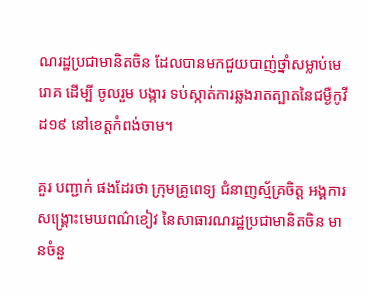ណរដ្ឋប្រជាមានិតចិន ដែលបានមកជួយបាញ់ថ្នាំសម្លាប់មេរោគ ដើម្បី ចូលរួម បង្ការ ទប់ស្កាត់ការឆ្លងរាតត្បាតនៃជម្ងឺកូវីដ១៩ នៅខេត្តកំពង់ចាម។

គួរ បញ្ជាក់ ផងដែរថា ក្រុមគ្រូពេទ្យ ជំនាញស្ម័គ្រចិត្ត អង្គការសង្គ្រោះមេឃពណ៌ខៀវ នៃសាធារណរដ្ឋប្រជាមានិតចិន មានចំនួ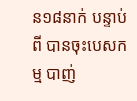ន១៨នាក់ បន្ទាប់ពី បានចុះបេសកម្ម បាញ់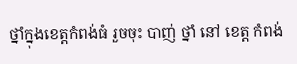ថ្នាំក្នុងខេត្តកំពង់ធំ រួចចុះ បាញ់ ថ្នាំ នៅ ខេត្ត កំពង់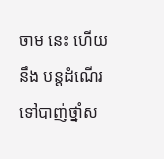ចាម នេះ ហេីយនឹង បន្តដំណើរទៅបាញ់ថ្នាំស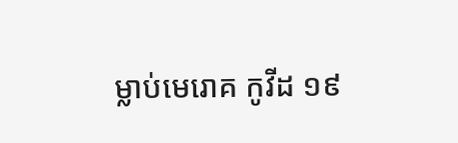ម្លាប់មេរោគ កូវីដ ១៩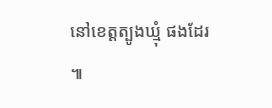នៅខេត្តត្បូងឃ្មុំ ផងដែរ ៕